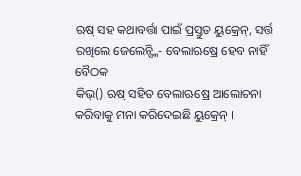ଋଷ୍ ସହ କଥାବର୍ତ୍ତା ପାଇଁ ପ୍ରସ୍ତୁତ ୟୁକ୍ରେନ୍, ସର୍ତ୍ତ ରଖିଲେ ଜେଲେନ୍ସ୍କି- ବେଲାଋଷ୍ରେ ହେବ ନାହିଁ ବୈଠକ
କିଭ୍() ଋଷ୍ ସହିତ ବେଲାଋଷ୍ରେ ଆଲୋଚନା କରିବାକୁ ମନା କରିଦେଇଛି ୟୁକ୍ରେନ୍ ।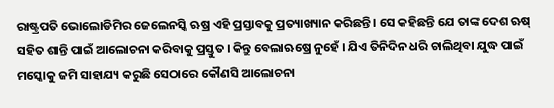ରାଷ୍ଟ୍ରପତି ଭୋଲୋଡିମିର ଜେଲେନସ୍କି ଋଷ୍ର ଏହି ପ୍ରସ୍ତାବକୁ ପ୍ରତ୍ୟାଖ୍ୟାନ କରିଛନ୍ତି । ସେ କହିଛନ୍ତି ଯେ ତାଙ୍କ ଦେଶ ଋଷ୍ ସହିତ ଶାନ୍ତି ପାଇଁ ଆଲୋଚନା କରିବାକୁ ପ୍ରସ୍ତୁତ । କିନ୍ତୁ ବେଲାଋଷ୍ରେ ନୁହେଁ । ଯିଏ ତିନିଦିନ ଧରି ଚାଲିଥିବା ଯୁଦ୍ଧ ପାଇଁ ମସ୍କୋକୁ ଜମି ସାହାଯ୍ୟ କରୁଛି ସେଠାରେ କୌଣସି ଆଲୋଚନା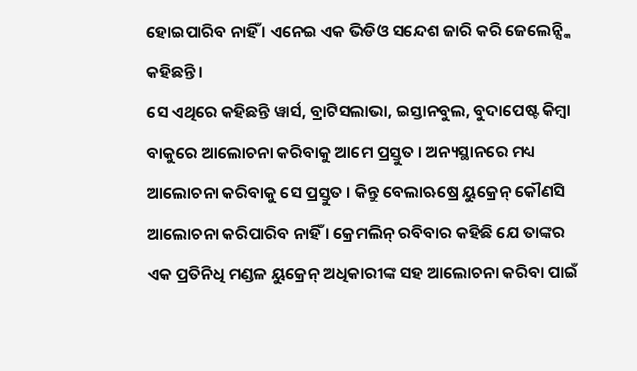ହୋଇପାରିବ ନାହିଁ । ଏନେଇ ଏକ ଭିଡିଓ ସନ୍ଦେଶ ଜାରି କରି ଜେଲେନ୍ସ୍କି କହିଛନ୍ତି ।
ସେ ଏଥିରେ କହିଛନ୍ତି ୱାର୍ସ, ବ୍ରାଟିସଲାଭା, ଇସ୍ତାନବୁଲ, ବୁଦାପେଷ୍ଟ କିମ୍ବା ବାକୁରେ ଆଲୋଚନା କରିବାକୁ ଆମେ ପ୍ରସ୍ତୁତ । ଅନ୍ୟସ୍ଥାନରେ ମଧ୍ୟ ଆଲୋଚନା କରିବାକୁ ସେ ପ୍ରସ୍ତୁତ । କିନ୍ତୁ ବେଲାଋଷ୍ରେ ୟୁକ୍ରେନ୍ କୌଣସି ଆଲୋଚନା କରିପାରିବ ନାହିଁ । କ୍ରେମଲିନ୍ ରବିବାର କହିଛି ଯେ ତାଙ୍କର ଏକ ପ୍ରତିନିଧି ମଣ୍ଡଳ ୟୁକ୍ରେନ୍ ଅଧିକାରୀଙ୍କ ସହ ଆଲୋଚନା କରିବା ପାଇଁ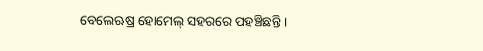ବେଲେଋଷ୍ର ହୋମେଲ୍ ସହରରେ ପହଞ୍ଚିଛନ୍ତି ।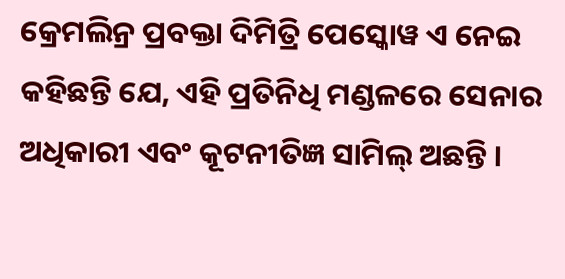କ୍ରେମଲିନ୍ର ପ୍ରବକ୍ତା ଦିମିତ୍ରି ପେସ୍କୋୱ ଏ ନେଇ କହିଛନ୍ତି ଯେ, ଏହି ପ୍ରତିନିଧି ମଣ୍ଡଳରେ ସେନାର ଅଧିକାରୀ ଏବଂ କୂଟନୀତିଜ୍ଞ ସାମିଲ୍ ଅଛନ୍ତି ।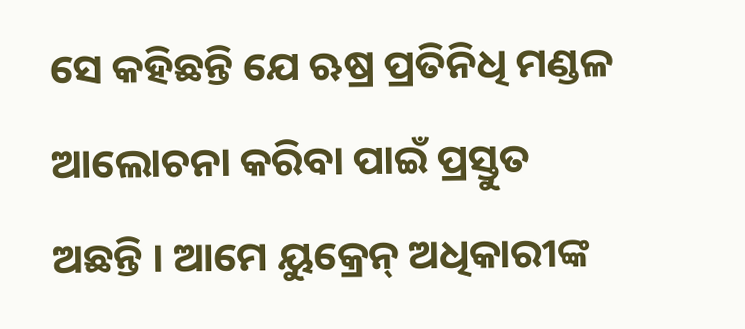ସେ କହିଛନ୍ତି ଯେ ଋଷ୍ର ପ୍ରତିନିଧି ମଣ୍ଡଳ ଆଲୋଚନା କରିବା ପାଇଁ ପ୍ରସ୍ତୁତ ଅଛନ୍ତି । ଆମେ ୟୁକ୍ରେନ୍ ଅଧିକାରୀଙ୍କ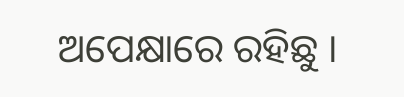ଅପେକ୍ଷାରେ ରହିଛୁ ।